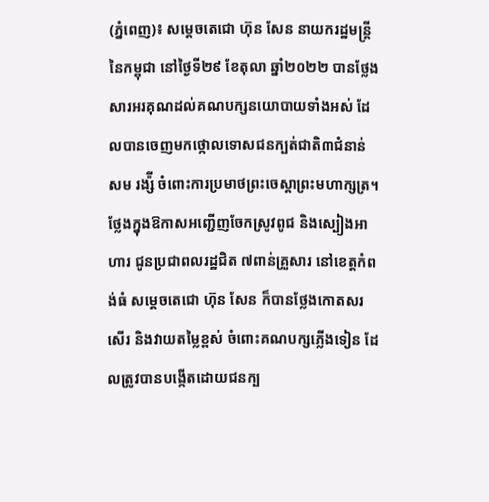(ភ្នំពេញ)៖ សម្តេចតេជោ ហ៊ុន សែន នាយករដ្ឋមន្ត្រីនៃកម្ពុជា នៅថ្ងៃទី២៩ ខែតុលា ឆ្នាំ២០២២ បានថ្លែងសារអរគុណដល់គណបក្សនយោបាយទាំងអស់ ដែលបានចេញមកថ្កោលទោសជនក្បត់ជាតិ៣ជំនាន់ សម រង្ស៉ី ចំពោះការប្រមាថព្រះចេស្តាព្រះមហាក្សត្រ។
ថ្លែងក្នុងឱកាសអញ្ជើញចែកស្រូវពូជ និងស្បៀងអាហារ ជូនប្រជាពលរដ្ឋជិត ៧ពាន់គ្រួសារ នៅខេត្តកំពង់ធំ សម្តេចតេជោ ហ៊ុន សែន ក៏បានថ្លែងកោតសរសើរ និងវាយតម្លៃខ្ពស់ ចំពោះគណបក្សភ្លើងទៀន ដែលត្រូវបានបង្កើតដោយជនក្ប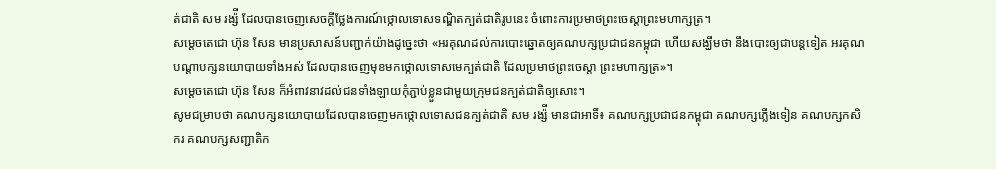ត់ជាតិ សម រង្ស៉ី ដែលបានចេញសេចក្តីថ្លែងការណ៍ថ្កោលទោសទណ្ឌិតក្បត់ជាតិរូបនេះ ចំពោះការប្រមាថព្រះចេស្តាព្រះមហាក្សត្រ។
សម្តេចតេជោ ហ៊ុន សែន មានប្រសាសន៍បញ្ជាក់យ៉ាងដូច្នេះថា «អរគុណដល់ការបោះឆ្នោតឲ្យគណបក្សប្រជាជនកម្ពុជា ហើយសង្ឃឹមថា នឹងបោះឲ្យជាបន្តទៀត អរគុណបណ្តាបក្សនយោបាយទាំងអស់ ដែលបានចេញមុខមកថ្កោលទោសមេក្បត់ជាតិ ដែលប្រមាថព្រះចេស្តា ព្រះមហាក្សត្រ»។
សម្តេចតេជោ ហ៊ុន សែន ក៏អំពាវនាវដល់ជនទាំងឡាយកុំភ្ជាប់ខ្លួនជាមួយក្រុមជនក្បត់ជាតិឲ្យសោះ។
សូមជម្រាបថា គណបក្សនយោបាយដែលបានចេញមកថ្កោលទោសជនក្បត់ជាតិ សម រង្ស៉ី មានជាអាទិ៍៖ គណបក្សប្រជាជនកម្ពុជា គណបក្សភ្លើងទៀន គណបក្សកសិករ គណបក្សសញ្ជាតិក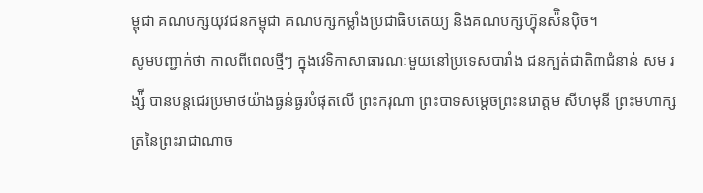ម្ពុជា គណបក្សយុវជនកម្ពុជា គណបក្សកម្លាំងប្រជាធិបតេយ្យ និងគណបក្សហ្វ៊ុនស៉ិនប៉ិច។
សូមបញ្ជាក់ថា កាលពីពេលថ្មីៗ ក្នុងវេទិកាសាធារណៈមួយនៅប្រទេសបារាំង ជនក្បត់ជាតិ៣ជំនាន់ សម រង្ស៉ី បានបន្តជេរប្រមាថយ៉ាងធ្ងន់ធ្ងរបំផុតលើ ព្រះករុណា ព្រះបាទសម្តេចព្រះនរោត្តម សីហមុនី ព្រះមហាក្សត្រនៃព្រះរាជាណាច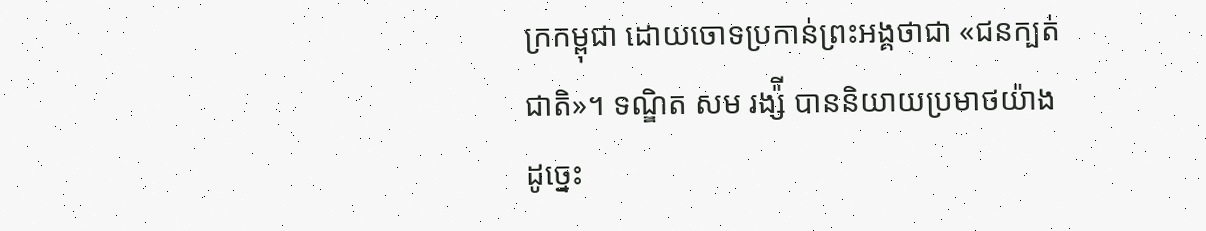ក្រកម្ពុជា ដោយចោទប្រកាន់ព្រះអង្គថាជា «ជនក្បត់ជាតិ»។ ទណ្ឌិត សម រង្ស៉ី បាននិយាយប្រមាថយ៉ាងដូច្នេះ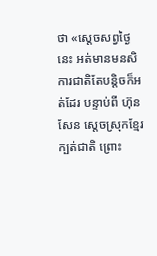ថា «ស្តេចសព្វថ្ងៃនេះ អត់មានមនសិការជាតិតែបន្តិចក៏អត់ដែរ បន្ទាប់ពី ហ៊ុន សែន ស្តេចស្រុកខ្មែរក្បត់ជាតិ ព្រោះ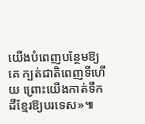យើងបំពេញបន្ថែមឱ្យគេ ក្បត់ជាតិពេញទីហើយ ព្រោះយើងកាត់ទឹកដីខ្មែរឱ្យបរទេស»៕